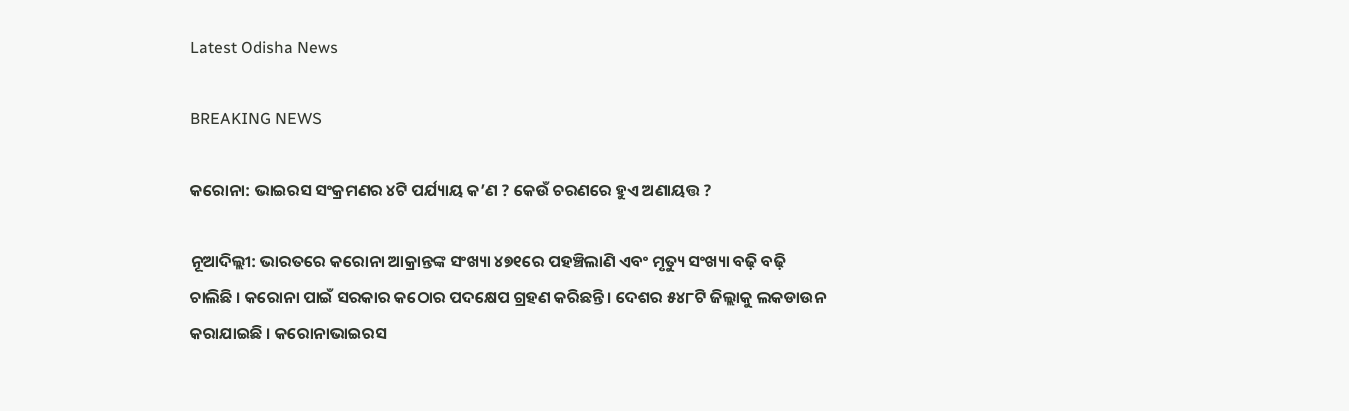Latest Odisha News

BREAKING NEWS

କରୋନା: ଭାଇରସ ସଂକ୍ରମଣର ୪ଟି ପର୍ଯ୍ୟାୟ କ’ଣ ? କେଉଁ ଚରଣରେ ହୁଏ ଅଣାୟତ୍ତ ?

ନୂଆଦିଲ୍ଲୀ: ଭାରତରେ କରୋନା ଆକ୍ରାନ୍ତଙ୍କ ସଂଖ୍ୟା ୪୭୧ରେ ପହଞ୍ଚିଲାଣି ଏବଂ ମୃତ୍ୟୁ ସଂଖ୍ୟା ବଢ଼ି ବଢ଼ି ଚାଲିଛି । କରୋନା ପାଇଁ ସରକାର କଠୋର ପଦକ୍ଷେପ ଗ୍ରହଣ କରିଛନ୍ତି । ଦେଶର ୫୪୮ଟି ଜିଲ୍ଲାକୁ ଲକଡାଉନ କରାଯାଇଛି । କରୋନାଭାଇରସ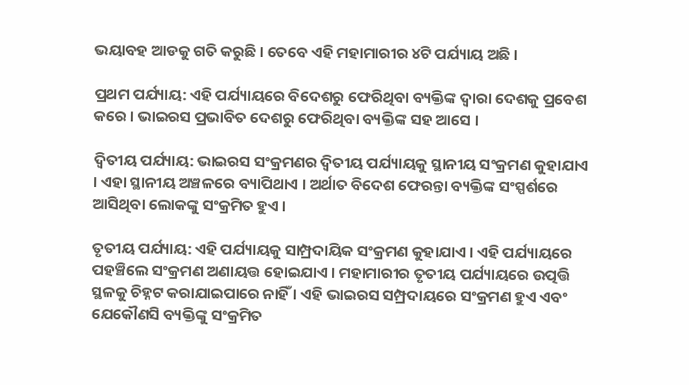ଭୟାବହ ଆଡକୁ ଗତି କରୁଛି । ତେବେ ଏହି ମହାମାରୀର ୪ଟି ପର୍ଯ୍ୟାୟ ଅଛି ।

ପ୍ରଥମ ପର୍ଯ୍ୟାୟ: ଏହି ପର୍ଯ୍ୟାୟରେ ବିଦେଶରୁ ଫେରିଥିବା ବ୍ୟକ୍ତିଙ୍କ ଦ୍ୱାରା ଦେଶକୁ ପ୍ରବେଶ କରେ । ଭାଇରସ ପ୍ରଭାବିତ ଦେଶରୁ ଫେରିଥିବା ବ୍ୟକ୍ତିଙ୍କ ସହ ଆସେ ।

ଦ୍ୱିତୀୟ ପର୍ଯ୍ୟାୟ: ଭାଇରସ ସଂକ୍ରମଣର ଦ୍ୱିତୀୟ ପର୍ଯ୍ୟାୟକୁ ସ୍ଥାନୀୟ ସଂକ୍ରମଣ କୁହାଯାଏ । ଏହା ସ୍ଥାନୀୟ ଅଞ୍ଚଳରେ ବ୍ୟାପିଥାଏ । ଅର୍ଥାତ ବିଦେଶ ଫେରନ୍ତା ବ୍ୟକ୍ତିଙ୍କ ସଂସ୍ପର୍ଶରେ ଆସିଥିବା ଲୋକଙ୍କୁ ସଂକ୍ରମିତ ହୁଏ ।

ତୃତୀୟ ପର୍ଯ୍ୟାୟ: ଏହି ପର୍ଯ୍ୟାୟକୁ ସାମ୍ପ୍ରଦାୟିକ ସଂକ୍ରମଣ କୁହାଯାଏ । ଏହି ପର୍ଯ୍ୟାୟରେ ପହଞ୍ଚିଲେ ସଂକ୍ରମଣ ଅଣାୟତ୍ତ ହୋଇଯାଏ । ମହାମାରୀର ତୃତୀୟ ପର୍ଯ୍ୟାୟରେ ଉତ୍ପତ୍ତି ସ୍ଥଳକୁ ଚିହ୍ନଟ କରାଯାଇପାରେ ନାହିଁ । ଏହି ଭାଇରସ ସମ୍ପ୍ରଦାୟରେ ସଂକ୍ରମଣ ହୁଏ ଏବଂ ଯେକୌଣସି ବ୍ୟକ୍ତିଙ୍କୁ ସଂକ୍ରମିତ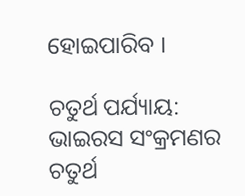ହୋଇପାରିବ ।

ଚତୁର୍ଥ ପର୍ଯ୍ୟାୟ: ଭାଇରସ ସଂକ୍ରମଣର ଚତୁର୍ଥ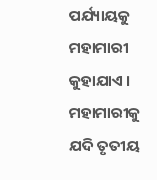ପର୍ଯ୍ୟାୟକୁ ମହାମାରୀ କୁହାଯାଏ । ମହାମାରୀକୁ ଯଦି ତୃତୀୟ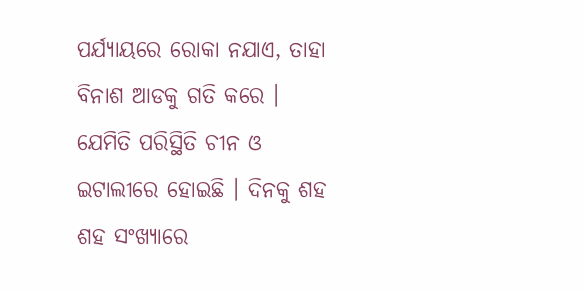ପର୍ଯ୍ୟାୟରେ ରୋକା ନଯାଏ, ତାହା ବିନାଶ ଆଡକୁ ଗତି କରେ । ଯେମିତି ପରିସ୍ଥିତି ଚୀନ ଓ ଇଟାଲୀରେ ହୋଇଛି । ଦିନକୁ ଶହ ଶହ ସଂଖ୍ୟାରେ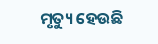ମୃତ୍ୟୁ ହେଉଛି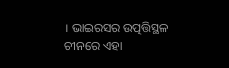। ଭାଇରସର ଉତ୍ପତ୍ତିସ୍ଥଳ ଚୀନରେ ଏହା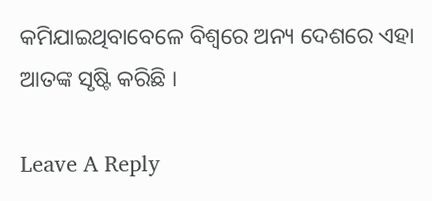କମିଯାଇଥିବାବେଳେ ବିଶ୍ୱରେ ଅନ୍ୟ ଦେଶରେ ଏହା ଆତଙ୍କ ସୃଷ୍ଟି କରିଛି ।

Leave A Reply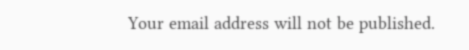Your email address will not be published.